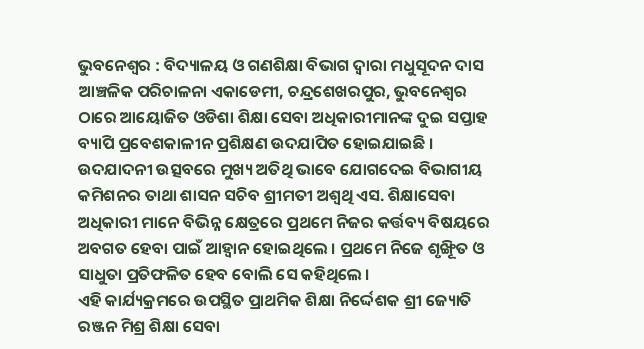ଭୁବନେଶ୍ୱର : ବିଦ୍ୟାଳୟ ଓ ଗଣଶିକ୍ଷା ବିଭାଗ ଦ୍ୱାରା ମଧୁସୂଦନ ଦାସ ଆଞ୍ଚଳିକ ପରିଚାଳନା ଏକାଡେମୀ, ଚନ୍ଦ୍ରଶେଖରପୁର, ଭୁବନେଶ୍ୱର ଠାରେ ଆୟୋଜିତ ଓଡିଶା ଶିକ୍ଷା ସେବା ଅଧିକାରୀମାନଙ୍କ ଦୁଇ ସପ୍ତାହ ବ୍ୟାପି ପ୍ରବେଶକାଳୀନ ପ୍ରଶିକ୍ଷଣ ଉଦଯାପିତ ହୋଇଯାଇଛି ।
ଉଦଯାଦନୀ ଉତ୍ସବରେ ମୁଖ୍ୟ ଅତିଥି ଭାବେ ଯୋଗଦେଇ ବିଭାଗୀୟ କମିଶନର ତାଥା ଶାସନ ସଚିବ ଶ୍ରୀମତୀ ଅଶ୍ୱଥି ଏସ. ଶିକ୍ଷାସେବା ଅଧିକାରୀ ମାନେ ବିଭିନ୍ନ କ୍ଷେତ୍ରରେ ପ୍ରଥମେ ନିଜର କର୍ତ୍ତବ୍ୟ ବିଷୟରେ ଅବଗତ ହେବା ପାଇଁ ଆହ୍ୱାନ ହୋଇଥିଲେ । ପ୍ରଥମେ ନିଜେ ଶୃଙ୍ଖୂିତ ଓ ସାଧୁତା ପ୍ରତିଫଳିତ ହେବ ବୋଲି ସେ କହିଥିଲେ ।
ଏହି କାର୍ଯ୍ୟକ୍ରମରେ ଉପସ୍ଥିତ ପ୍ରାଥମିକ ଶିକ୍ଷା ନିର୍ଦ୍ଦେଶକ ଶ୍ରୀ ଜ୍ୟୋତି ରଞ୍ଜନ ମିଶ୍ର ଶିକ୍ଷା ସେବା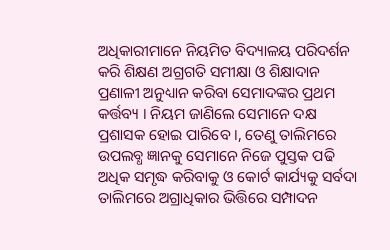ଅଧିକାରୀମାନେ ନିୟମିତ ବିଦ୍ୟାଳୟ ପରିଦର୍ଶନ କରି ଶିକ୍ଷଣ ଅଗ୍ରଗତି ସମୀକ୍ଷା ଓ ଶିକ୍ଷାଦାନ ପ୍ରଣାଳୀ ଅନୁଧ୍ୟାନ କରିବା ସେମାଦଙ୍କର ପ୍ରଥମ କର୍ତ୍ତବ୍ୟ । ନିୟମ ଜାଣିଲେ ସେମାନେ ଦକ୍ଷ ପ୍ରଶାସକ ହୋଇ ପାରିବେ ।, ତେଣୁ ତାଲିମରେ ଉପଲବ୍ଧ ଜ୍ଞାନକୁ ସେମାନେ ନିଜେ ପୁସ୍ତକ ପଢି ଅଧିକ ସମୃଦ୍ଧ କରିବାକୁ ଓ କୋର୍ଟ କାର୍ଯ୍ୟକୁ ସର୍ବଦା ତାଲିମରେ ଅଗ୍ରାଧିକାର ଭିତ୍ତିରେ ସମ୍ପାଦନ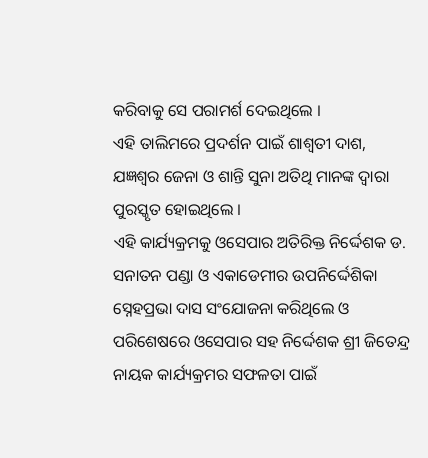କରିବାକୁ ସେ ପରାମର୍ଶ ଦେଇଥିଲେ ।
ଏହି ତାଲିମରେ ପ୍ରଦର୍ଶନ ପାଇଁ ଶାଶ୍ୱତୀ ଦାଶ, ଯଜ୍ଞଶ୍ୱର ଜେନା ଓ ଶାନ୍ତି ସୁନା ଅତିଥି ମାନଙ୍କ ଦ୍ୱାରା ପୁରସ୍କୃତ ହୋଇଥିଲେ ।
ଏହି କାର୍ଯ୍ୟକ୍ରମକୁ ଓସେପାର ଅତିରିକ୍ତ ନିର୍ଦ୍ଦେଶକ ଡ. ସନାତନ ପଣ୍ଡା ଓ ଏକାଡେମୀର ଉପନିର୍ଦ୍ଦେଶିକା ସ୍ନେହପ୍ରଭା ଦାସ ସଂଯୋଜନା କରିଥିଲେ ଓ ପରିଶେଷରେ ଓସେପାର ସହ ନିର୍ଦ୍ଦେଶକ ଶ୍ରୀ ଜିତେନ୍ଦ୍ର ନାୟକ କାର୍ଯ୍ୟକ୍ରମର ସଫଳତା ପାଇଁ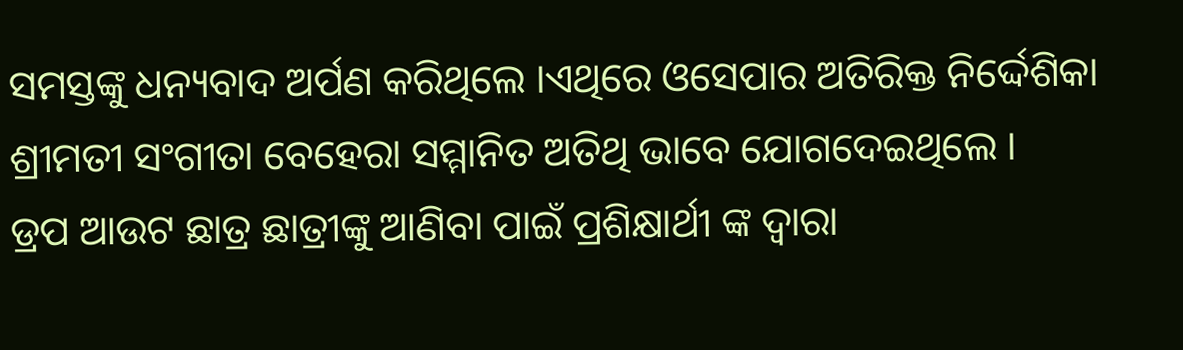ସମସ୍ତଙ୍କୁ ଧନ୍ୟବାଦ ଅର୍ପଣ କରିଥିଲେ ।ଏଥିରେ ଓସେପାର ଅତିରିକ୍ତ ନିର୍ଦ୍ଦେଶିକା ଶ୍ରୀମତୀ ସଂଗୀତା ବେହେରା ସମ୍ମାନିତ ଅତିଥି ଭାବେ ଯୋଗଦେଇଥିଲେ ।
ଡ୍ରପ ଆଉଟ ଛାତ୍ର ଛାତ୍ରୀଙ୍କୁ ଆଣିବା ପାଇଁ ପ୍ରଶିକ୍ଷାର୍ଥୀ ଙ୍କ ଦ୍ୱାରା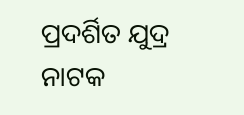ପ୍ରଦର୍ଶିତ ଯୁଦ୍ର ନାଟକ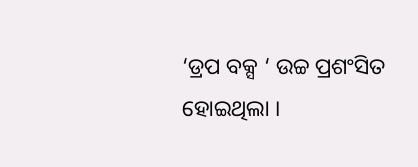‘ଡ୍ରପ ବକ୍ସ ‘ ଉଚ୍ଚ ପ୍ରଶଂସିତ ହୋଇଥିଲା ।